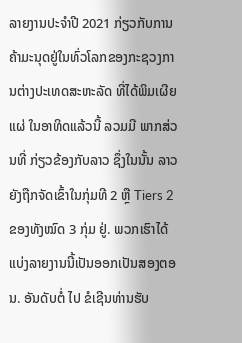ລາຍງານປະຈໍາປີ 2021 ກ່ຽວກັບການຄ້າມະນຸດຢູ່ໃນທົ່ວໂລກຂອງກະຊວງການຕ່າງປະເທດສະຫະລັດ ທີ່ໄດ້ພິມເຜີຍແຜ່ ໃນອາທິດແລ້ວນີ້ ລວມມີ ພາກສ່ວນທີ່ ກ່ຽວຂ້ອງກັບລາວ ຊຶ່ງໃນນັ້ນ ລາວຍັງຖືກຈັດເຂົ້າໃນກຸ່ມທີ 2 ຫຼື Tiers 2 ຂອງທັງໝົດ 3 ກຸ່ມ ຢູ່. ພວກເຮົາໄດ້ແບ່ງລາຍງານນີ້ເປັນອອກເປັນສອງຕອນ. ອັນດັບຕໍ່ ໄປ ຂໍເຊີນທ່ານຮັບ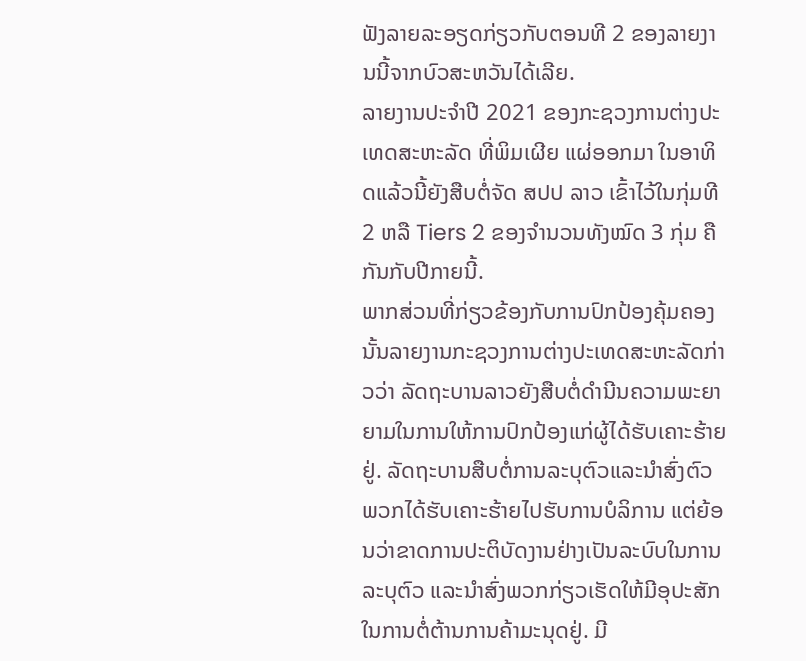ຟັງລາຍລະອຽດກ່ຽວກັບຕອນທີ 2 ຂອງລາຍງານນີ້ຈາກບົວສະຫວັນໄດ້ເລີຍ.
ລາຍງານປະຈຳປີ 2021 ຂອງກະຊວງການຕ່າງປະເທດສະຫະລັດ ທີ່ພິມເຜີຍ ແຜ່ອອກມາ ໃນອາທິດແລ້ວນີ້ຍັງສືບຕໍ່ຈັດ ສປປ ລາວ ເຂົ້າໄວ້ໃນກຸ່ມທີ 2 ຫລື Tiers 2 ຂອງຈໍານວນທັງໝົດ 3 ກຸ່ມ ຄືກັນກັບປີກາຍນີ້.
ພາກສ່ວນທີ່ກ່ຽວຂ້ອງກັບການປົກປ້ອງຄຸ້ມຄອງນັ້ນລາຍງານກະຊວງການຕ່າງປະເທດສະຫະລັດກ່າວວ່າ ລັດຖະບານລາວຍັງສືບຕໍ່ດໍານີນຄວາມພະຍາຍາມໃນການໃຫ້ການປົກປ້ອງແກ່ຜູ້ໄດ້ຮັບເຄາະຮ້າຍຢູ່. ລັດຖະບານສືບຕໍ່ການລະບຸຕົວແລະນໍາສົ່ງຕົວພວກໄດ້ຮັບເຄາະຮ້າຍໄປຮັບການບໍລິການ ແຕ່ຍ້ອນວ່າຂາດການປະຕິບັດງານຢ່າງເປັນລະບົບໃນການລະບຸຕົວ ແລະນໍາສົ່ງພວກກ່ຽວເຮັດໃຫ້ມີອຸປະສັກໃນການຕໍ່ຕ້ານການຄ້າມະນຸດຢູ່. ມີ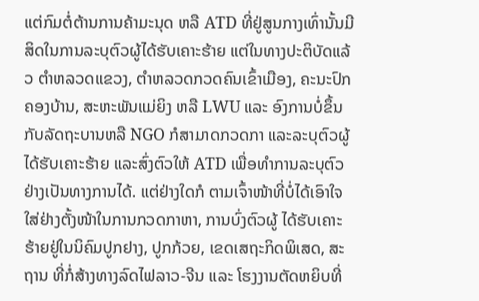ແຕ່ກົມຕໍ່ຕ້ານການຄ້າມະນຸດ ຫລື ATD ທີ່ຢູ່ສູນກາງເທົ່ານັ້ນມີສິດໃນການລະບຸຕົວຜູ້ໄດ້ຮັບເຄາະຮ້າຍ ແຕ່ໃນທາງປະຕິບັດແລ້ວ ຕໍາຫລວດແຂວງ, ຕໍາຫລວດກວດຄົນເຂົ້າເມືອງ, ຄະນະປົກຄອງບ້ານ, ສະຫະພັນແມ່ຍິງ ຫລື LWU ແລະ ອົງການບໍ່ຂຶ້ນກັບລັດຖະບານຫລື NGO ກໍສາມາດກວດກາ ແລະລະບຸຕົວຜູ້ໄດ້ຮັບເຄາະຮ້າຍ ແລະສົ່ງຕົວໃຫ້ ATD ເພື່ອທໍາການລະບຸຕົວຢ່າງເປັນທາງການໄດ້. ແຕ່ຢ່າງໃດກໍ ຕາມເຈົ້າໜ້າທີ່ບໍ່ໄດ້ເອົາໃຈໃສ່ຢ່າງຕັ້ງໜ້າໃນການກວດກາຫາ, ການບົ່ງຕົວຜູ້ ໄດ້ຮັບເຄາະຮ້າຍຢູ່ໃນນິຄົມປູກຢາງ, ປູກກ້ວຍ, ເຂດເສຖະກິດພິເສດ, ສະຖານ ທີ່ກໍ່ສ້າງທາງລົດໄຟລາວ-ຈີນ ແລະ ໂຮງງານຕັດຫຍິບທີ່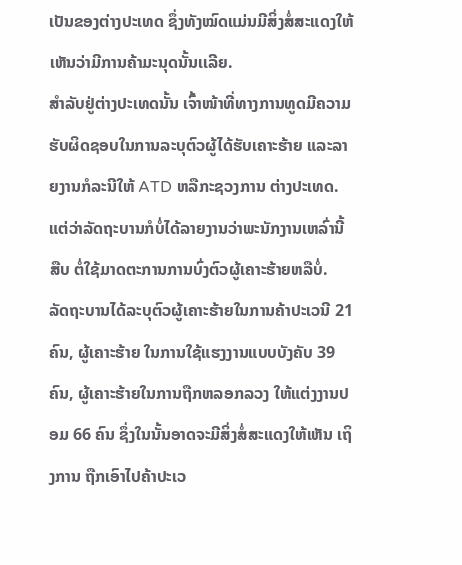ເປັນຂອງຕ່າງປະເທດ ຊຶ່ງທັງໝົດແມ່ນມີສິ່ງສໍ່ສະແດງໃຫ້ເຫັນວ່າມີການຄ້າມະນຸດນັ້ນເເລີຍ.
ສໍາລັບຢູ່ຕ່າງປະເທດນັ້ນ ເຈົ້າໜ້າທີ່ທາງການທູດມີຄວາມຮັບຜິດຊອບໃນການລະບຸຕົວຜູ້ໄດ້ຮັບເຄາະຮ້າຍ ແລະລາຍງານກໍລະນີໃຫ້ ATD ຫລືກະຊວງການ ຕ່າງປະເທດ. ແຕ່ວ່າລັດຖະບານກໍບໍ່ໄດ້ລາຍງານວ່າພະນັກງານເຫລົ່ານີ້ ສືບ ຕໍ່ໃຊ້ມາດຕະການການບົ່ງຕົວຜູ້ເຄາະຮ້າຍຫລືບໍ່.
ລັດຖະບານໄດ້ລະບຸຕົວຜູ້ເຄາະຮ້າຍໃນການຄ້າປະເວນີ 21 ຄົນ, ຜູ້ເຄາະຮ້າຍ ໃນການໃຊ້ແຮງງານແບບບັງຄັບ 39 ຄົນ, ຜູ້ເຄາະຮ້າຍໃນການຖືກຫລອກລວງ ໃຫ້ແຕ່ງງານປອມ 66 ຄົນ ຊຶ່ງໃນນັ້ນອາດຈະມີສິ່ງສໍ່ສະແດງໃຫ້ເຫັນ ເຖິງການ ຖືກເອົາໄປຄ້າປະເວ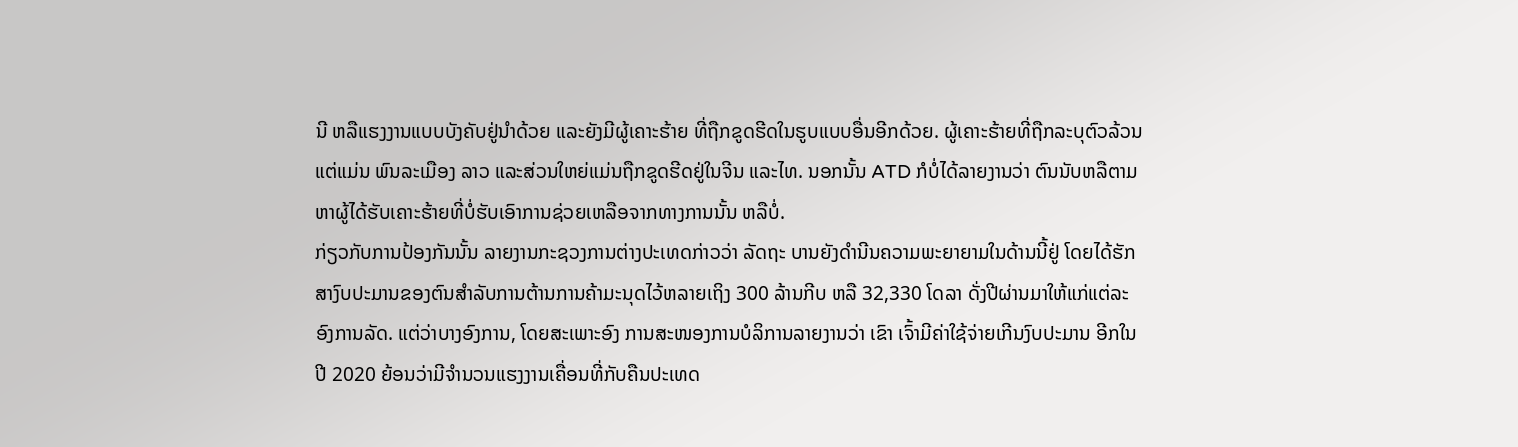ນີ ຫລືແຮງງານແບບບັງຄັບຢູ່ນໍາດ້ວຍ ແລະຍັງມີຜູ້ເຄາະຮ້າຍ ທີ່ຖືກຂູດຮີດໃນຮູບແບບອື່ນອີກດ້ວຍ. ຜູ້ເຄາະຮ້າຍທີ່ຖືກລະບຸຕົວລ້ວນແຕ່ແມ່ນ ພົນລະເມືອງ ລາວ ແລະສ່ວນໃຫຍ່ແມ່ນຖືກຂູດຮີດຢູ່ໃນຈີນ ແລະໄທ. ນອກນັ້ນ ATD ກໍບໍ່ໄດ້ລາຍງານວ່າ ຕົນນັບຫລືຕາມຫາຜູ້ໄດ້ຮັບເຄາະຮ້າຍທີ່ບໍ່ຮັບເອົາການຊ່ວຍເຫລືອຈາກທາງການນັ້ນ ຫລືບໍ່.
ກ່ຽວກັບການປ້ອງກັນນັ້ນ ລາຍງານກະຊວງການຕ່າງປະເທດກ່າວວ່າ ລັດຖະ ບານຍັງດໍານີນຄວາມພະຍາຍາມໃນດ້ານນີ້ຢູ່ ໂດຍໄດ້ຮັກສາງົບປະມານຂອງຕົນສໍາລັບການຕ້ານການຄ້າມະນຸດໄວ້ຫລາຍເຖິງ 300 ລ້ານກີບ ຫລື 32,330 ໂດລາ ດັ່ງປີຜ່ານມາໃຫ້ແກ່ແຕ່ລະອົງການລັດ. ແຕ່ວ່າບາງອົງການ, ໂດຍສະເພາະອົງ ການສະໜອງການບໍລິການລາຍງານວ່າ ເຂົາ ເຈົ້າມີຄ່າໃຊ້ຈ່າຍເກີນງົບປະມານ ອີກໃນປີ 2020 ຍ້ອນວ່າມີຈໍານວນແຮງງານເຄື່ອນທີ່ກັບຄືນປະເທດ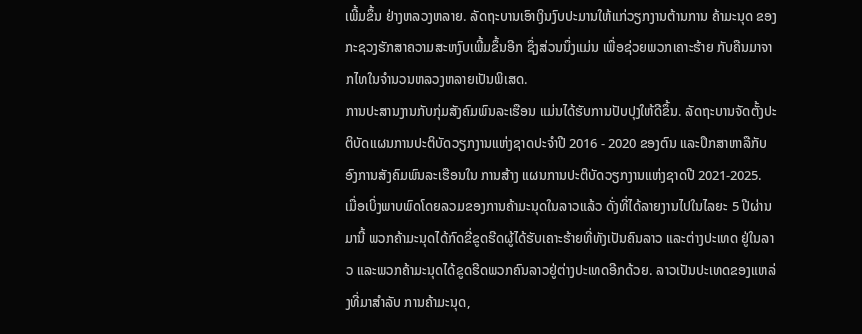ເພີ້ມຂຶ້ນ ຢ່າງຫລວງຫລາຍ. ລັດຖະບານເອົາເງິນງົບປະມານໃຫ້ແກ່ວຽກງານຕ້ານການ ຄ້າມະນຸດ ຂອງກະຊວງຮັກສາຄວາມສະຫງົບເພີ້ມຂຶ້ນອີກ ຊຶ່ງສ່ວນນຶ່ງແມ່ນ ເພື່ອຊ່ວຍພວກເຄາະຮ້າຍ ກັບຄືນມາຈາກໄທໃນຈໍານວນຫລວງຫລາຍເປັນພິເສດ.
ການປະສານງານກັບກຸ່ມສັງຄົມພົນລະເຮືອນ ແມ່ນໄດ້ຮັບການປັບປຸງໃຫ້ດີຂຶ້ນ. ລັດຖະບານຈັດຕັ້ງປະຕິບັດແຜນການປະຕິບັດວຽກງານແຫ່ງຊາດປະຈໍາປີ 2016 - 2020 ຂອງຕົນ ແລະປຶກສາຫາລືກັບອົງການສັງຄົມພົນລະເຮືອນໃນ ການສ້າງ ແຜນການປະຕິບັດວຽກງານແຫ່ງຊາດປີ 2021-2025.
ເມື່ອເບິ່ງພາບພົດໂດຍລວມຂອງການຄ້າມະນຸດໃນລາວແລ້ວ ດັ່ງທີ່ໄດ້ລາຍງານໄປໃນໄລຍະ 5 ປີຜ່ານມານີ້ ພວກຄ້າມະນຸດໄດ້ກົດຂີ່ຂູດຮີດຜູ້ໄດ້ຮັບເຄາະຮ້າຍທີ່ທັງເປັນຄົນລາວ ແລະຕ່າງປະເທດ ຢູ່ໃນລາວ ແລະພວກຄ້າມະນຸດໄດ້ຂູດຮີດພວກຄົນລາວຢູ່ຕ່າງປະເທດອີກດ້ວຍ. ລາວເປັນປະເທດຂອງແຫລ່ງທີ່ມາສໍາລັບ ການຄ້າມະນຸດ,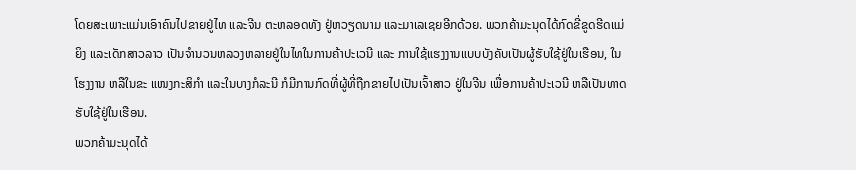ໂດຍສະເພາະແມ່ນເອົາຄົນໄປຂາຍຢູ່ໄທ ແລະຈີນ ຕະຫລອດທັງ ຢູ່ຫວຽດນາມ ແລະມາເລເຊຍອີກດ້ວຍ. ພວກຄ້າມະນຸດໄດ້ກົດຂີ່ຂູດຮີດແມ່ຍິງ ແລະເດັກສາວລາວ ເປັນຈໍານວນຫລວງຫລາຍຢູ່ໃນໄທໃນການຄ້າປະເວນີ ແລະ ການໃຊ້ແຮງງານແບບບັງຄັບເປັນຜູ້ຮັບໃຊ້ຢູ່ໃນເຮືອນ, ໃນໂຮງງານ ຫລືໃນຂະ ແໜງກະສິກໍາ ແລະໃນບາງກໍລະນີ ກໍມີການກົດທີ່ຜູ້ທີ່ຖືກຂາຍໄປເປັນເຈົ້າສາວ ຢູ່ໃນຈີນ ເພື່ອການຄ້າປະເວນີ ຫລືເປັນທາດຮັບໃຊ້ຢູ່ໃນເຮືອນ.
ພວກຄ້າມະນຸດໄດ້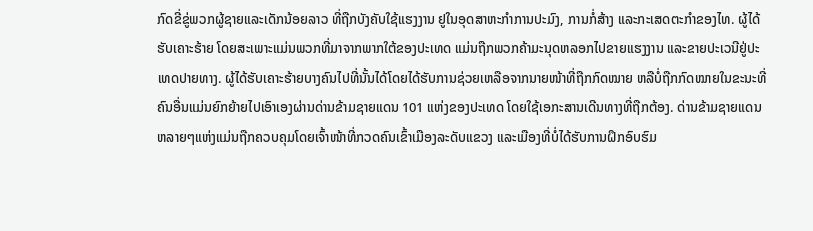ກົດຂີ່ຂູ່ພວກຜູ້ຊາຍແລະເດັກນ້ອຍລາວ ທີ່ຖືກບັງຄັບໃຊ້ແຮງງານ ຢູໃນອຸດສາຫະກຳການປະມົງ, ການກໍ່ສ້າງ ແລະກະເສດຕະກຳຂອງໄທ. ຜູ້ໄດ້ຮັບເຄາະຮ້າຍ ໂດຍສະເພາະແມ່ນພວກທີ່ມາຈາກພາກໃຕ້ຂອງປະເທດ ແມ່ນຖືກພວກຄ້າມະນຸດຫລອກໄປຂາຍແຮງງານ ແລະຂາຍປະເວນີຢູ່ປະເທດປາຍທາງ. ຜູ້ໄດ້ຮັບເຄາະຮ້າຍບາງຄົນໄປທີ່ນັ້ນໄດ້ໂດຍໄດ້ຮັບການຊ່ວຍເຫລືອຈາກນາຍໜ້າທີ່ຖືກກົດໝາຍ ຫລືບໍ່ຖືກກົດໝາຍໃນຂະນະທີ່ຄົນອື່ນແມ່ນຍົກຍ້າຍໄປເອົາເອງຜ່ານດ່ານຂ້າມຊາຍແດນ 101 ແຫ່ງຂອງປະເທດ ໂດຍໃຊ້ເອກະສານເດີນທາງທີ່ຖືກຕ້ອງ. ດ່ານຂ້າມຊາຍແດນຫລາຍໆແຫ່ງແມ່ນຖືກຄວບຄຸມໂດຍເຈົ້າໜ້າທີ່ກວດຄົນເຂົ້າເມືອງລະດັບແຂວງ ແລະເມືອງທີ່ບໍ່ໄດ້ຮັບການຝຶກອົບຮົມ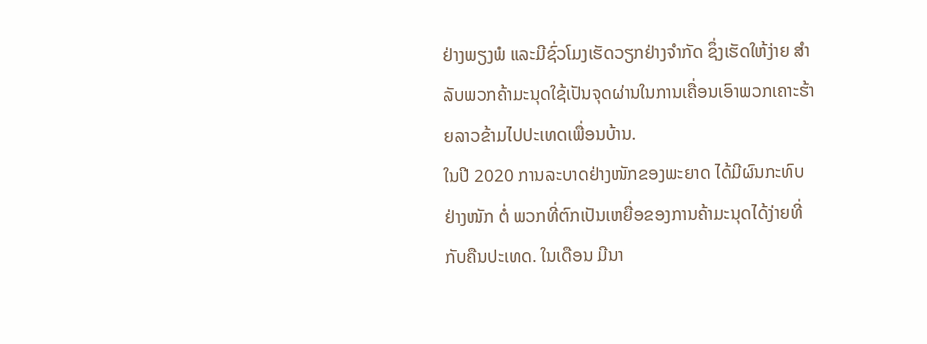ຢ່າງພຽງພໍ ແລະມີຊົ່ວໂມງເຮັດວຽກຢ່າງຈຳກັດ ຊຶ່ງເຮັດໃຫ້ງ່າຍ ສຳລັບພວກຄ້າມະນຸດໃຊ້ເປັນຈຸດຜ່ານໃນການເຄື່ອນເອົາພວກເຄາະຮ້າຍລາວຂ້າມໄປປະເທດເພື່ອນບ້ານ.
ໃນປີ 2020 ການລະບາດຢ່າງໜັກຂອງພະຍາດ ໄດ້ມີຜົນກະທົບຢ່າງໜັກ ຕໍ່ ພວກທີ່ຕົກເປັນເຫຍື່ອຂອງການຄ້າມະນຸດໄດ້ງ່າຍທີ່ກັບຄືນປະເທດ. ໃນເດືອນ ມີນາ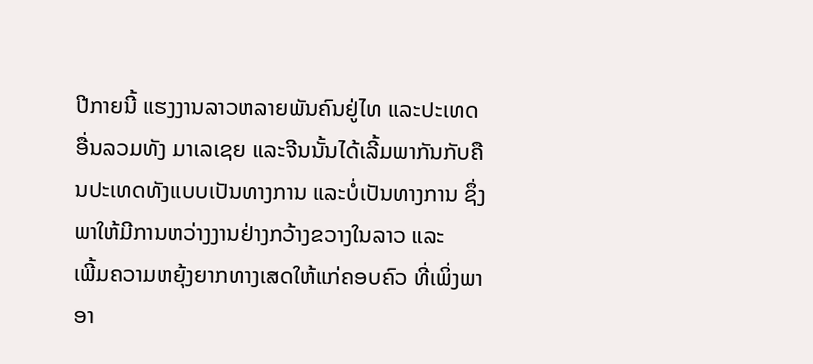ປີກາຍນີ້ ແຮງງານລາວຫລາຍພັນຄົນຢູ່ໄທ ແລະປະເທດອື່ນລວມທັງ ມາເລເຊຍ ແລະຈີນນັ້ນໄດ້ເລີ້ມພາກັນກັບຄືນປະເທດທັງແບບເປັນທາງການ ແລະບໍ່ເປັນທາງການ ຊຶ່ງພາໃຫ້ມີການຫວ່າງງານຢ່າງກວ້າງຂວາງໃນລາວ ແລະ
ເພີ້ມຄວາມຫຍຸ້ງຍາກທາງເສດໃຫ້ແກ່ຄອບຄົວ ທີ່ເພິ່ງພາອາ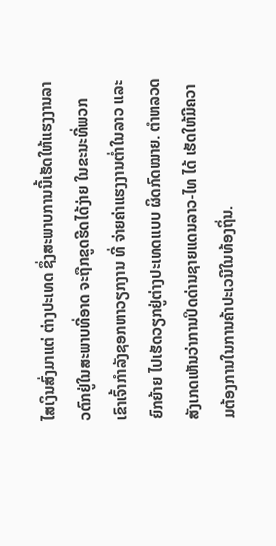ໄສເງິນສົ່ງມາແຕ່ ຕ່າງປະເທດ ຊຶ່ງສະພາບການນີ້ເຮັດໃຫ້ແຮງງານລາວຕົກຢູ່ໃນສະພາບທີ່ອາດ ຈະຖືກຂູດຮີດໄດ້ງ່າຍ ໃນຂະນະທີ່ພວກ ເຂົາເຈົ້າກໍາລັງຊອກຫາວຽກງານ ທີ່ ຈ່າຍຄ່າແຮງງານຕໍ່າໃນລາວ ແລະຍົກຍ້າຍ ໄປເຮັດວຽກຢູ່ຕ່າງປະເທດແບບ ຜິດກົດໝາຍ. ຕໍາຫລວດສັງເກດເຫັນວ່າການປິດດ່ານຊາຍແດນລາວ-ໄທ ໄດ້ ເຮັດໃຫ້ມີຄວາມຕ້ອງການໃນການຄ້າປະເວນີໃນທ້ອງຖິ່ນ.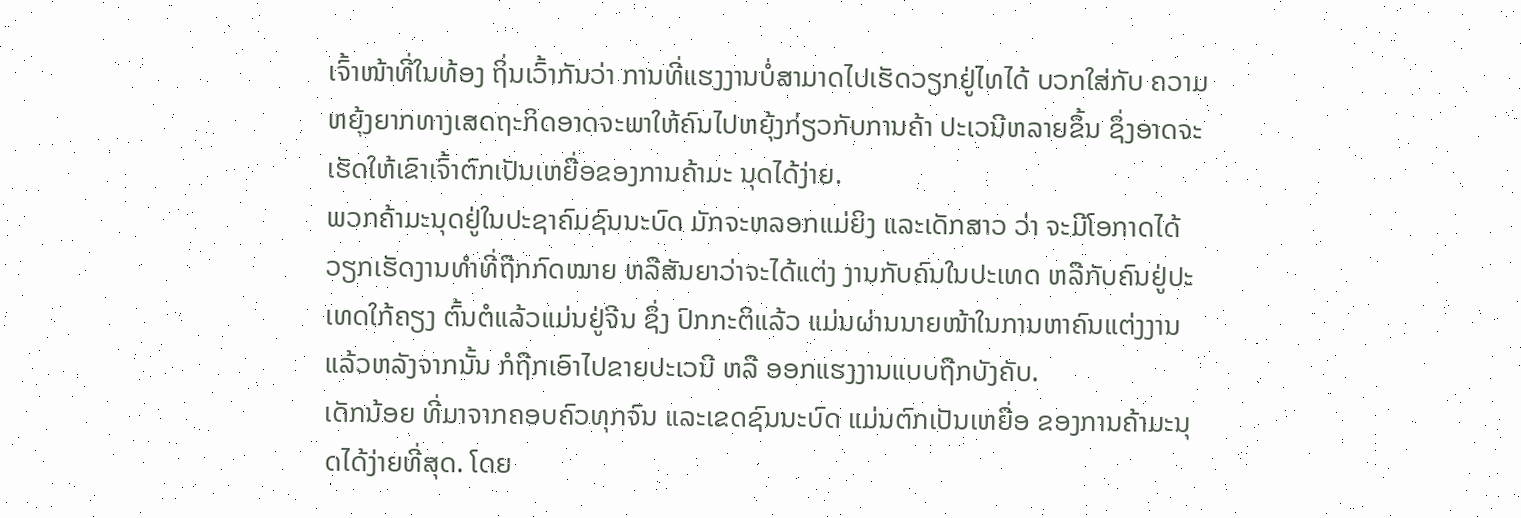ເຈົ້າໜ້າທີ່ໃນທ້ອງ ຖິ່ນເວົ້າກັນວ່າ ການທີ່ແຮງງານບໍ່ສາມາດໄປເຮັດວຽກຢູ່ໄທໄດ້ ບວກໃສ່ກັບ ຄວາມຫຍຸ້ງຍາກທາງເສດຖະກິດອາດຈະພາໃຫ້ຄົນໄປຫຍຸ້ງກ່ຽວກັບການຄ້າ ປະເວນີຫລາຍຂຶ້ນ ຊຶ່ງອາດຈະເຮັດໃຫ້ເຂົາເຈົ້າຕົກເປັນເຫຍື່ອຂອງການຄ້າມະ ນຸດໄດ້ງ່າຍ.
ພວກຄ້າມະນຸດຢູ່ໃນປະຊາຄົມຊົນນະບົດ ມັກຈະຫລອກແມ່ຍິງ ແລະເດັກສາວ ວ່າ ຈະມີໂອກາດໄດ້ວຽກເຮັດງານທໍາທີ່ຖືກກົດໝາຍ ຫລືສັນຍາວ່າຈະໄດ້ແຕ່ງ ງານກັບຄົນໃນປະເທດ ຫລືກັບຄົນຢູ່ປະເທດໃກ້ຄຽງ ຕົ້ນຕໍແລ້ວແມ່ນຢູ່ຈີນ ຊຶ່ງ ປົກກະຕິແລ້ວ ແມ່ນຜ່ານນາຍໜ້າໃນການຫາຄົນແຕ່ງງານ ແລ້ວຫລັງຈາກນັ້ນ ກໍຖືກເອົາໄປຂາຍປະເວນີ ຫລື ອອກແຮງງານແບບຖືກບັງຄັບ.
ເດັກນ້ອຍ ທີ່ມາຈາກຄອບຄົວທຸກຈົນ ແລະເຂດຊົນນະບົດ ແມ່ນຕົກເປັນເຫຍື່ອ ຂອງການຄ້າມະນຸດໄດ້ງ່າຍທີ່ສຸດ. ໂດຍ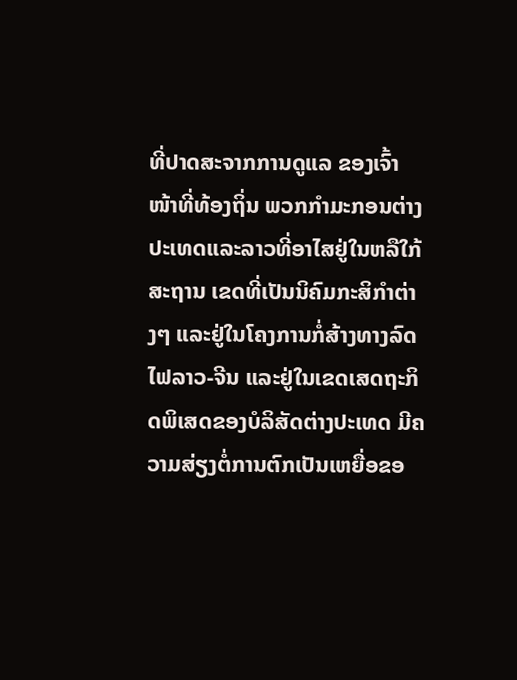ທີ່ປາດສະຈາກການດູແລ ຂອງເຈົ້າໜ້າທີ່ທ້ອງຖິ່ນ ພວກກໍາມະກອນຕ່າງປະເທດແລະລາວທີ່ອາໄສຢູ່ໃນຫລືໃກ້ສະຖານ ເຂດທີ່ເປັນນິຄົມກະສິກໍາຕ່າງໆ ແລະຢູ່ໃນໂຄງການກໍ່ສ້າງທາງລົດໄຟລາວ-ຈີນ ແລະຢູ່ໃນເຂດເສດຖະກິດພິເສດຂອງບໍລິສັດຕ່າງປະເທດ ມີຄວາມສ່ຽງຕໍ່ການຕົກເປັນເຫຍື່ອຂອ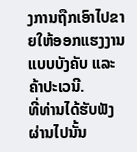ງການຖືກເອົາໄປຂາຍໃຫ້ອອກແຮງງານແບບບັງຄັບ ແລະຄ້າປະເວນີ.
ທີ່ທ່ານໄດ້ຮັບຟັງຜ່ານໄປນັ້ນ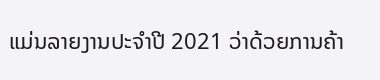ແມ່ນລາຍງານປະຈຳປີ 2021 ວ່າດ້ວຍການຄ້າ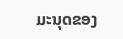ມະນຸດຂອງ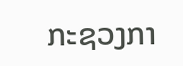ກະຊວງກາ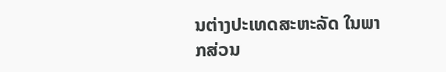ນຕ່າງປະເທດສະຫະລັດ ໃນພາກສ່ວນ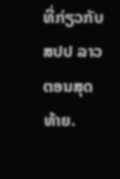ທີ່ກ່ຽວກັບ ສປປ ລາວ ຕອນສຸດທ້າຍ.